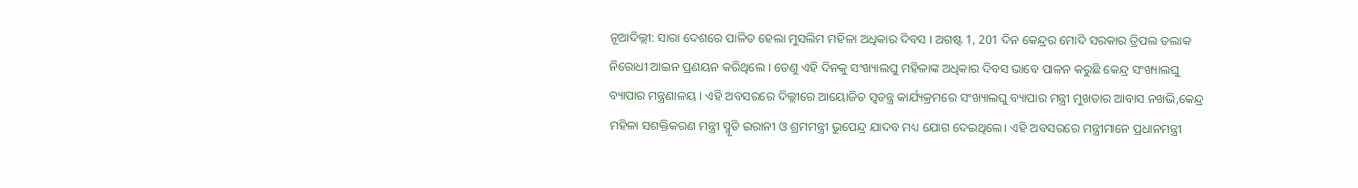ନୂଆଦିଲ୍ଲୀ: ସାରା ଦେଶରେ ପାଳିତ ହେଲା ମୁସଲିମ ମହିଳା ଅଧିକାର ଦିବସ । ଅଗଷ୍ଟ 1, 201 ଦିନ କେନ୍ଦ୍ରର ମୋଦି ସରକାର ତ୍ରିପଲ ତଲାକ ନିରୋଧୀ ଆଇନ ପ୍ରଣୟନ କରିଥିଲେ । ତେଣୁ ଏହି ଦିନକୁ ସଂଖ୍ୟାଲଘୁ ମହିଳାଙ୍କ ଅଧିକାର ଦିବସ ଭାବେ ପାଳନ କରୁଛି କେନ୍ଦ୍ର ସଂଖ୍ୟାଲଘୁ ବ୍ୟାପାର ମନ୍ତ୍ରଣାଳୟ । ଏହି ଅବସରରେ ଦିଲ୍ଲୀରେ ଆୟୋଜିତ ସ୍ବତନ୍ତ୍ର କାର୍ଯ୍ୟକ୍ରମରେ ସଂଖ୍ୟାଲଘୁ ବ୍ୟାପାର ମନ୍ତ୍ରୀ ମୁଖତାର ଆବାସ ନଖଭି,କେନ୍ଦ୍ର ମହିଳା ସଶକ୍ତିକରଣ ମନ୍ତ୍ରୀ ସ୍ମୃତି ଇରାନୀ ଓ ଶ୍ରମମନ୍ତ୍ରୀ ଭୁପେନ୍ଦ୍ର ଯାଦବ ମଧ୍ୟ ଯୋଗ ଦେଇଥିଲେ। ଏହି ଅବସରରେ ମନ୍ତ୍ରୀମାନେ ପ୍ରଧାନମନ୍ତ୍ରୀ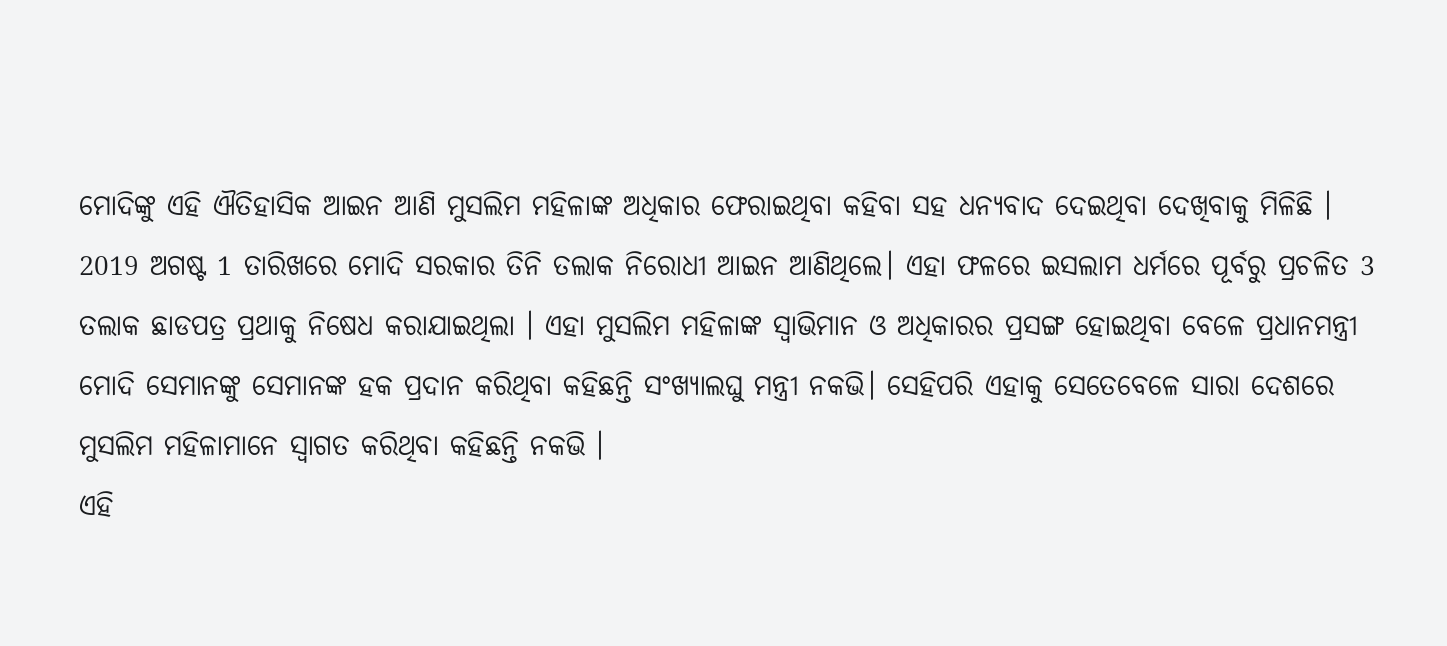ମୋଦିଙ୍କୁ ଏହି ଐତିହାସିକ ଆଇନ ଆଣି ମୁସଲିମ ମହିଳାଙ୍କ ଅଧିକାର ଫେରାଇଥିବା କହିବା ସହ ଧନ୍ୟବାଦ ଦେଇଥିବା ଦେଖିବାକୁ ମିଳିଛି ।
2019 ଅଗଷ୍ଟ 1 ତାରିଖରେ ମୋଦି ସରକାର ତିନି ତଲାକ ନିରୋଧୀ ଆଇନ ଆଣିଥିଲେ। ଏହା ଫଳରେ ଇସଲାମ ଧର୍ମରେ ପୂର୍ବରୁ ପ୍ରଚଳିତ 3 ତଲାକ ଛାଡପତ୍ର ପ୍ରଥାକୁ ନିଷେଧ କରାଯାଇଥିଲା । ଏହା ମୁସଲିମ ମହିଳାଙ୍କ ସ୍ବାଭିମାନ ଓ ଅଧିକାରର ପ୍ରସଙ୍ଗ ହୋଇଥିବା ବେଳେ ପ୍ରଧାନମନ୍ତ୍ରୀ ମୋଦି ସେମାନଙ୍କୁ ସେମାନଙ୍କ ହକ ପ୍ରଦାନ କରିଥିବା କହିଛନ୍ତି ସଂଖ୍ୟାଲଘୁ ମନ୍ତ୍ରୀ ନକଭି। ସେହିପରି ଏହାକୁ ସେତେବେଳେ ସାରା ଦେଶରେ ମୁସଲିମ ମହିଳାମାନେ ସ୍ବାଗତ କରିଥିବା କହିଛନ୍ତି ନକଭି ।
ଏହି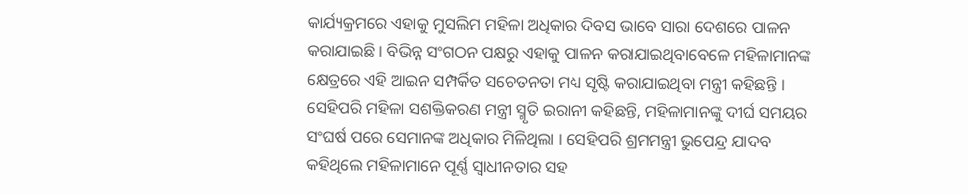କାର୍ଯ୍ୟକ୍ରମରେ ଏହାକୁ ମୁସଲିମ ମହିଳା ଅଧିକାର ଦିବସ ଭାବେ ସାରା ଦେଶରେ ପାଳନ କରାଯାଇଛି । ବିଭିନ୍ନ ସଂଗଠନ ପକ୍ଷରୁ ଏହାକୁ ପାଳନ କରାଯାଇଥିବାବେଳେ ମହିଳାମାନଙ୍କ କ୍ଷେତ୍ରରେ ଏହି ଆଇନ ସମ୍ପର୍କିତ ସଚେତନତା ମଧ୍ୟ ସୃଷ୍ଟି କରାଯାଇଥିବା ମନ୍ତ୍ରୀ କହିଛନ୍ତି । ସେହିପରି ମହିଳା ସଶକ୍ତିକରଣ ମନ୍ତ୍ରୀ ସ୍ମୃତି ଇରାନୀ କହିଛନ୍ତି, ମହିଳାମାନଙ୍କୁ ଦୀର୍ଘ ସମୟର ସଂଘର୍ଷ ପରେ ସେମାନଙ୍କ ଅଧିକାର ମିଳିଥିଲା । ସେହିପରି ଶ୍ରମମନ୍ତ୍ରୀ ଭୁପେନ୍ଦ୍ର ଯାଦବ କହିଥିଲେ ମହିଳାମାନେ ପୂର୍ଣ୍ଣ ସ୍ବାଧୀନତାର ସହ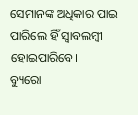ସେମାନଙ୍କ ଅଧିକାର ପାଇ ପାରିଲେ ହିଁ ସ୍ବାବଲମ୍ବୀ ହୋଇପାରିବେ।
ବ୍ୟୁରୋ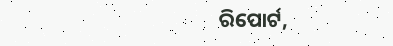ରିପୋର୍ଟ,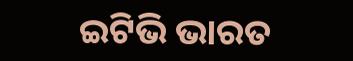ଇଟିଭି ଭାରତ